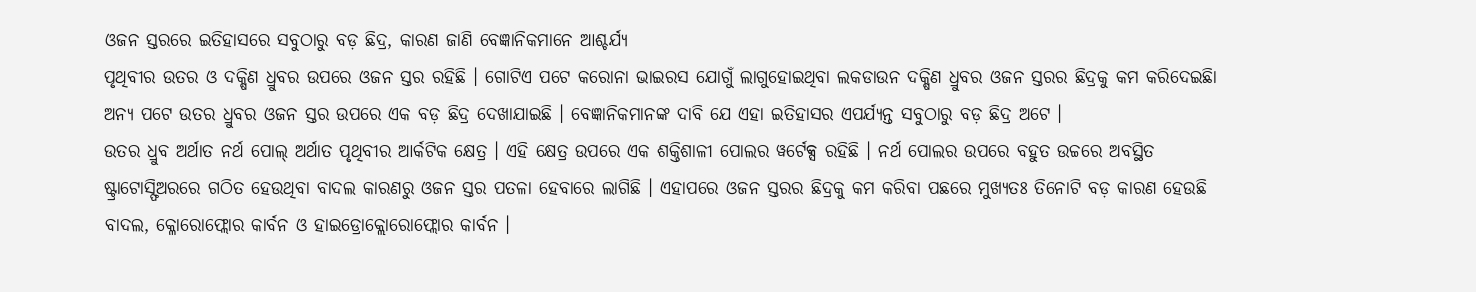ଓଜନ ସ୍ତରରେ ଇତିହାସରେ ସବୁଠାରୁ ବଡ଼ ଛିଦ୍ର, କାରଣ ଜାଣି ବେଜ୍ଞାନିକମାନେ ଆଶ୍ଚର୍ଯ୍ୟ
ପୃଥିବୀର ଉତର ଓ ଦକ୍ଷିଣ ଧ୍ରୁବର ଉପରେ ଓଜନ ସ୍ତର ରହିଛି । ଗୋଟିଏ ପଟେ କରୋନା ଭାଇରସ ଯୋଗୁଁ ଲାଗୁହୋଇଥିବା ଲକଡାଉନ ଦକ୍ଷିଣ ଧ୍ରୁବର ଓଜନ ସ୍ତରର ଛିଦ୍ରକୁ କମ କରିଦେଇଛିା ଅନ୍ୟ ପଟେ ଉତର ଧ୍ରୁବର ଓଜନ ସ୍ତର ଉପରେ ଏକ ବଡ଼ ଛିଦ୍ର ଦେଖାଯାଇଛି । ବେଜ୍ଞାନିକମାନଙ୍କ ଦାବି ଯେ ଏହା ଇତିହାସର ଏପର୍ଯ୍ୟନ୍ତ ସବୁଠାରୁ ବଡ଼ ଛିଦ୍ର ଅଟେ ।
ଉତର ଧ୍ରୁବ ଅର୍ଥାତ ନର୍ଥ ପୋଲ୍ ଅର୍ଥାତ ପୃଥିବୀର ଆର୍କଟିକ କ୍ଷେତ୍ର । ଏହି କ୍ଷେତ୍ର ଉପରେ ଏକ ଶକ୍ତିଶାଳୀ ପୋଲର ୱର୍ଟେକ୍ସ ରହିଛି । ନର୍ଥ ପୋଲର ଉପରେ ବହୁତ ଉଚ୍ଚରେ ଅବସ୍ଥିତ ଷ୍ଟ୍ରାଟୋସ୍ଫିଅରରେ ଗଠିତ ହେଉଥିବା ବାଦଲ କାରଣରୁ ଓଜନ ସ୍ତର ପତଳା ହେବାରେ ଲାଗିଛି । ଏହାପରେ ଓଜନ ସ୍ତରର ଛିଦ୍ରକୁ କମ କରିବା ପଛରେ ମୁଖ୍ୟତଃ ତିନୋଟି ବଡ଼ କାରଣ ହେଉଛି ବାଦଲ, କ୍ଳୋରୋଫ୍ଲୋର କାର୍ବନ ଓ ହାଇଡ୍ରୋକ୍ଲୋରୋଫ୍ଲୋର କାର୍ବନ ।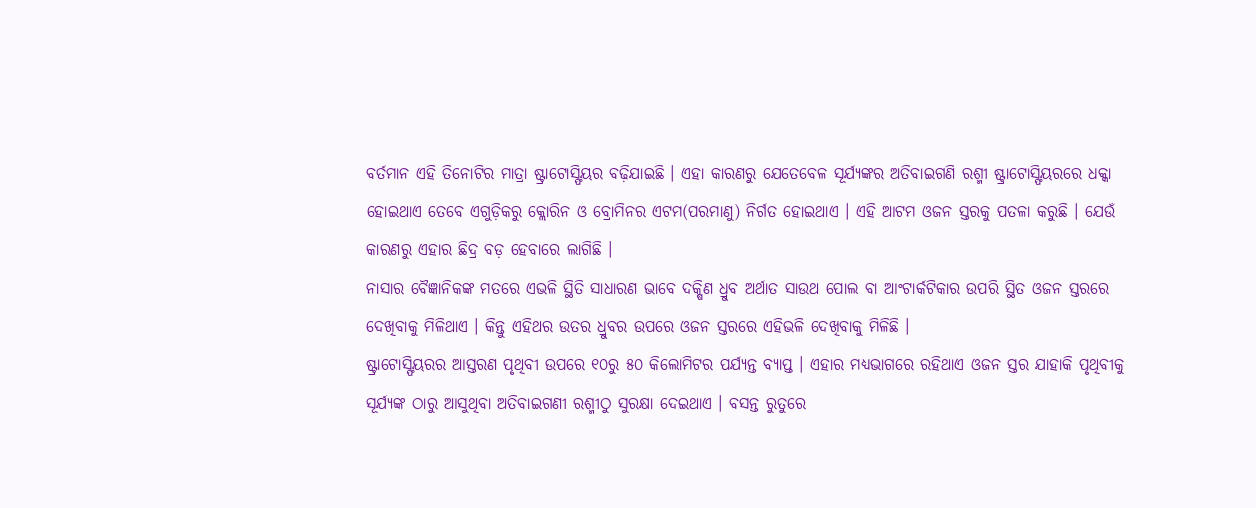ବର୍ତମାନ ଏହି ତିନୋଟିର ମାତ୍ରା ଷ୍ଟ୍ରାଟୋସ୍ଫିୟର ବଢ଼ିଯାଇଛି । ଏହା କାରଣରୁ ଯେତେବେଳ ସୂର୍ଯ୍ୟଙ୍କର ଅତିବାଇଗଣି ରଶ୍ମୀ ଷ୍ଟ୍ରାଟୋସ୍ଫିୟରରେ ଧକ୍କା ହୋଇଥାଏ ତେବେ ଏଗୁଡ଼ିକରୁ କ୍ଲୋରିନ ଓ ବ୍ରୋମିନର ଏଟମ(ପରମାଣୁ) ନିର୍ଗତ ହୋଇଥାଏ । ଏହି ଆଟମ ଓଜନ ସ୍ତରକୁ ପତଳା କରୁଛି । ଯେଉଁ କାରଣରୁ ଏହାର ଛିଦ୍ର ବଡ଼ ହେବାରେ ଲାଗିଛି ।
ନାସାର ବୈଜ୍ଞାନିକଙ୍କ ମତରେ ଏଭଳି ସ୍ଥିତି ସାଧାରଣ ଭାବେ ଦକ୍ଷିଣ ଧ୍ରୁବ ଅର୍ଥାତ ସାଉଥ ପୋଲ ବା ଆଂଟାର୍କଟିକାର ଉପରି ସ୍ଥିତ ଓଜନ ସ୍ତରରେ ଦେଖିବାକୁ ମିଳିଥାଏ । କିନ୍ତୁ ଏହିଥର ଉତର ଧ୍ରୁବର ଉପରେ ଓଜନ ସ୍ତରରେ ଏହିଭଳି ଦେଖିବାକୁ ମିଳିଛି ।
ଷ୍ଟ୍ରାଟୋସ୍ଫିୟରର ଆସ୍ତରଣ ପୃଥିବୀ ଉପରେ ୧୦ରୁ ୫୦ କିଲୋମିଟର ପର୍ଯ୍ୟନ୍ତ ବ୍ୟାପ୍ତ । ଏହାର ମଧ୍ୟଭାଗରେ ରହିଥାଏ ଓଜନ ସ୍ତର ଯାହାକି ପୃଥିବୀକୁ ସୂର୍ଯ୍ୟଙ୍କ ଠାରୁ ଆସୁଥିବା ଅତିବାଇଗଣୀ ରଶ୍ମୀଠୁ ସୁରକ୍ଷା ଦେଇଥାଏ । ବସନ୍ତ ରୁତୁରେ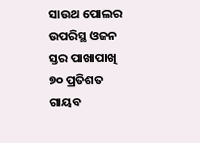ସାଉଥ ପୋଲର ଉପରିସ୍ଥ ଓଜନ ସ୍ତର ପାଖାପାଖି ୭୦ ପ୍ରତିଶତ ଗାୟବ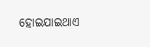ହୋଇଯାଇଥାଏ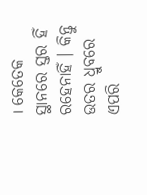। କେତେକ ସ୍ଥାନରେ ସ୍ତର ହିଁ ରହେନାହିଁ । କିନ୍ତୁ ଉତର ଧ୍ରୁବରେ ଏପରି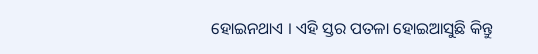ହୋଇନଥାଏ । ଏହି ସ୍ତର ପତଳା ହୋଇଆସୁଛି କିନ୍ତୁ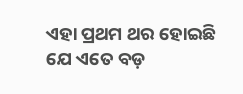ଏହା ପ୍ରଥମ ଥର ହୋଇଛି ଯେ ଏତେ ବଡ଼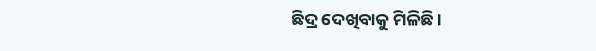ଛିଦ୍ର ଦେଖିବାକୁ ମିଳିଛି ।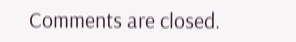Comments are closed.